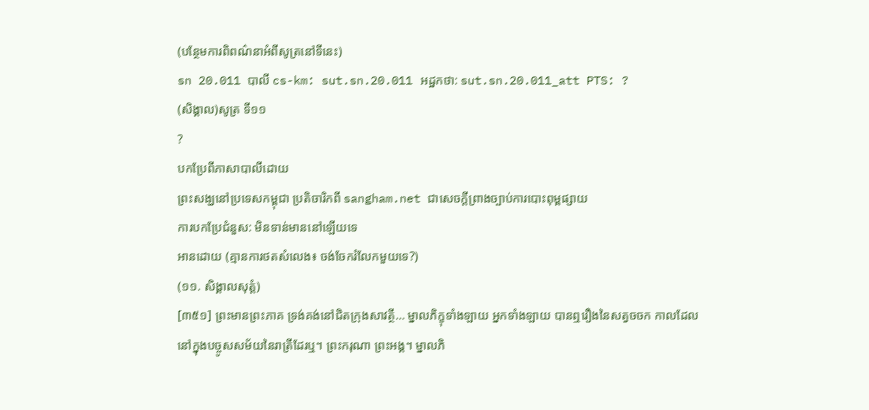(បន្ថែមការពិពណ៌នាអំពីសូត្រនៅទីនេះ)
sn 20.011 បាលី cs-km: sut.sn.20.011 អដ្ឋកថា: sut.sn.20.011_att PTS: ?
(សិង្គាល)សូត្រ ទី១១
?
បកប្រែពីភាសាបាលីដោយ
ព្រះសង្ឃនៅប្រទេសកម្ពុជា ប្រតិចារិកពី sangham.net ជាសេចក្តីព្រាងច្បាប់ការបោះពុម្ពផ្សាយ
ការបកប្រែជំនួស: មិនទាន់មាននៅឡើយទេ
អានដោយ (គ្មានការថតសំលេង៖ ចង់ចែករំលែកមួយទេ?)
(១១. សិង្គាលសុត្តំ)
[៣៥១] ព្រះមានព្រះភាគ ទ្រង់គង់នៅជិតក្រុងសាវត្ថី… ម្នាលភិក្ខុទាំងឡាយ អ្នកទាំងឡាយ បានឮរឿងនៃសត្វចចក កាលដែលនៅក្នុងបច្ចូសសម័យនៃរាត្រីដែរឬ។ ព្រះករុណា ព្រះអង្គ។ ម្នាលភិ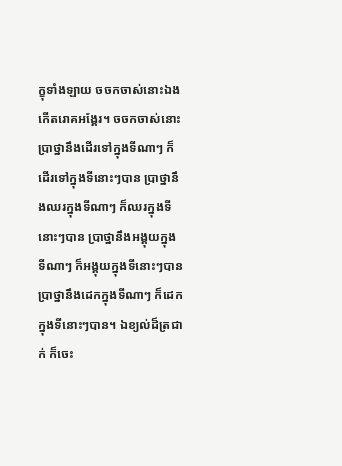ក្ខុទាំងឡាយ ចចកចាស់នោះឯង កើតរោគអង្គែរ។ ចចកចាស់នោះ ប្រាថ្នានឹងដើរទៅក្នុងទីណាៗ ក៏ដើរទៅក្នុងទីនោះៗបាន ប្រាថ្នានឹងឈរក្នុងទីណាៗ ក៏ឈរក្នុងទីនោះៗបាន ប្រាថ្នានឹងអង្គុយក្នុងទីណាៗ ក៏អង្គុយក្នុងទីនោះៗបាន ប្រាថ្នានឹងដេកក្នុងទីណាៗ ក៏ដេកក្នុងទីនោះៗបាន។ ឯខ្យល់ដ៏ត្រជាក់ ក៏ចេះ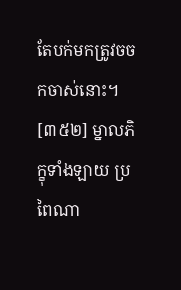តែបក់មកត្រូវចចកចាស់នោះ។
[៣៥២] ម្នាលភិក្ខុទាំងឡាយ ប្រពៃណា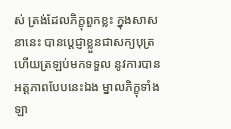ស់ ត្រង់ដែលភិក្ខុពួកខ្លះ ក្នុងសាសនានេះ បានប្តេជ្ញាខ្លួនជាសក្យបុត្រ ហើយត្រឡប់មកទទួល នូវការបានអត្តភាពបែបនេះឯង ម្នាលភិក្ខុទាំងឡា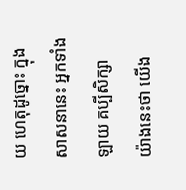យ ហេតុដូច្នោះ ក្នុងសាសនានេះ អ្នកទាំងឡាយ គប្បីសិក្សា យ៉ាងនេះថា យើង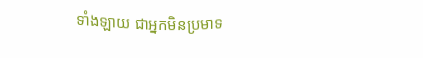ទាំងឡាយ ជាអ្នកមិនប្រមាទ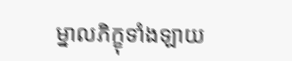ម្នាលភិក្ខុទាំងឡាយ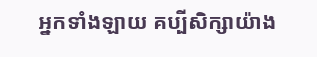អ្នកទាំងឡាយ គប្បីសិក្សាយ៉ាង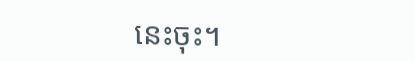នេះចុះ។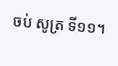ចប់ សូត្រ ទី១១។